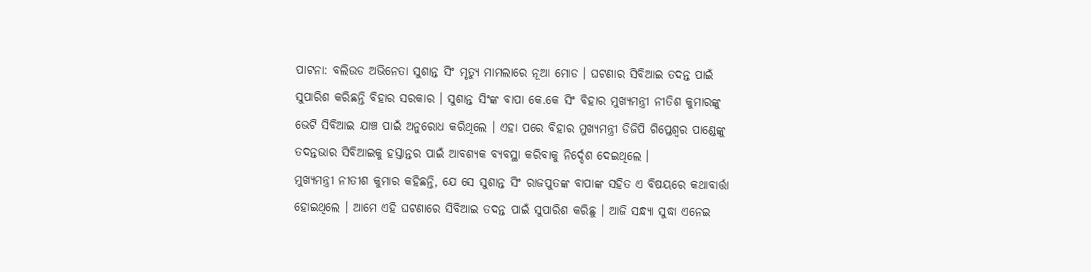ପାଟନା: ବଲିଉଡ ଅଭିନେତା ସୁଶାନ୍ତ ସିଂ ମୃତ୍ୟୁ ମାମଲାରେ ନୂଆ ମୋଡ । ଘଟଣାର ସିବିଆଇ ତଦନ୍ତ ପାଇଁ ସୁପାରିଶ କରିଛନ୍ତି ବିହାର ସରକାର । ସୁଶାନ୍ତ ସିଂଙ୍କ ବାପା କେ.କେ ସିଂ ବିହାର ମୁଖ୍ୟମନ୍ତ୍ରୀ ନୀତିଶ କୁମାରଙ୍କୁ ଭେଟି ସିବିଆଇ ଯାଞ୍ଚ ପାଇଁ ଅନୁରୋଧ କରିଥିଲେ । ଏହା ପରେ ବିହାର ମୁଖ୍ୟମନ୍ତ୍ରୀ ଡିଜିପି ଗିପ୍ତେଶ୍ବର ପାଣ୍ଡେଙ୍କୁ ତଦନ୍ତଭାର ସିବିଆଇକୁ ହସ୍ତାନ୍ତର ପାଇଁ ଆବଶ୍ୟକ ବ୍ୟବସ୍ଥା କରିବାକୁ ନିର୍ଦ୍ଦେଶ ଦେଇଥିଲେ ।
ମୁଖ୍ୟମନ୍ତ୍ରୀ ନୀତୀଶ କୁମାର କହିଛନ୍ତି, ଯେ ସେ ସୁଶାନ୍ତ ସିଂ ରାଜପୁତଙ୍କ ବାପାଙ୍କ ସହିତ ଏ ବିଷୟରେ କଥାବାର୍ତ୍ତା ହୋଇଥିଲେ । ଆମେ ଏହି ଘଟଣାରେ ସିବିଆଇ ତଦନ୍ତ ପାଇଁ ସୁପାରିଶ କରିଛୁ । ଆଜି ସନ୍ଧ୍ୟା ସୁଦ୍ଧା ଏନେଇ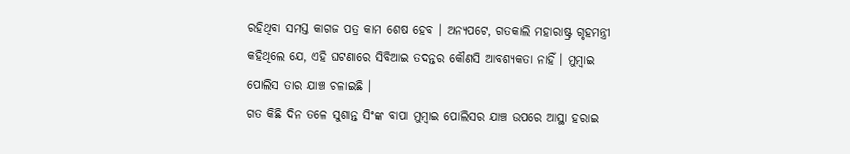ରହିଥିବା ସମସ୍ତ କାଗଜ ପତ୍ର କାମ ଶେଷ ହେବ । ଅନ୍ୟପଟେ, ଗତକାଲି ମହାରାଷ୍ଟ୍ର ଗୃହମନ୍ତ୍ରୀ କହିଥିଲେ ଯେ, ଏହି ଘଟଣାରେ ସିବିଆଇ ତଦନ୍ତର କୌଣସି ଆବଶ୍ୟକତା ନାହିଁ । ମୁମ୍ବାଇ ପୋଲିସ ତାର ଯାଞ୍ଚ ଚଳାଇଛି ।
ଗତ କିଛି ଦିନ ତଳେ ସୁଶାନ୍ତ ସିଂଙ୍କ ବାପା ମୁମ୍ବାଇ ପୋଲିସର ଯାଞ୍ଚ ଉପରେ ଆସ୍ଥା ହରାଇ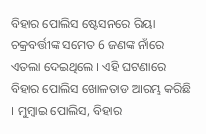ବିହାର ପୋଲିସ ଷ୍ଟେସନରେ ରିୟା ଚକ୍ରବର୍ତ୍ତୀଙ୍କ ସମେତ 6 ଜଣଙ୍କ ନାଁରେ ଏତଲା ଦେଇଥିଲେ । ଏହି ଘଟଣାରେ ବିହାର ପୋଲିସ ଖୋଳତାଡ ଆରମ୍ଭ କରିଛି । ମୁମ୍ବାଇ ପୋଲିସ, ବିହାର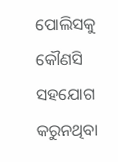ପୋଲିସକୁ କୌଣସି ସହଯୋଗ କରୁନଥିବା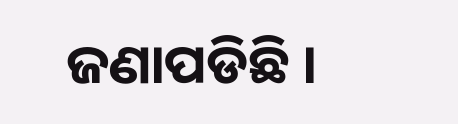ଜଣାପଡିଛି ।